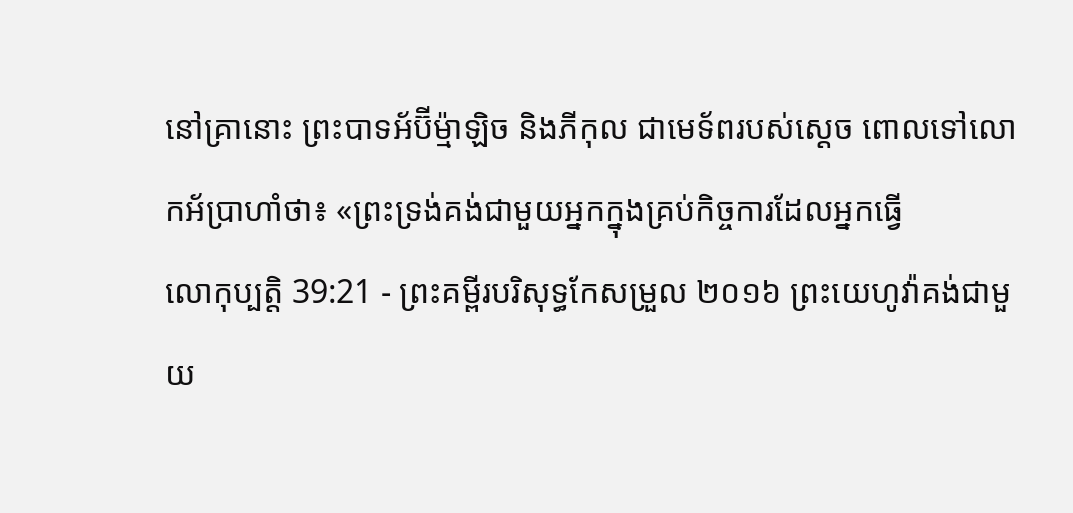នៅគ្រានោះ ព្រះបាទអ័ប៊ីម៉្មាឡិច និងភីកុល ជាមេទ័ពរបស់ស្ដេច ពោលទៅលោកអ័ប្រាហាំថា៖ «ព្រះទ្រង់គង់ជាមួយអ្នកក្នុងគ្រប់កិច្ចការដែលអ្នកធ្វើ
លោកុប្បត្តិ 39:21 - ព្រះគម្ពីរបរិសុទ្ធកែសម្រួល ២០១៦ ព្រះយេហូវ៉ាគង់ជាមួយ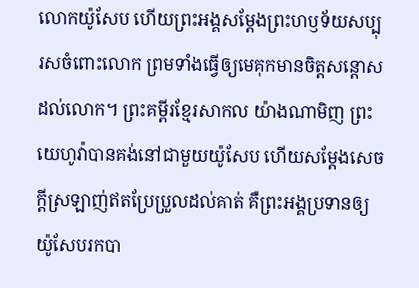លោកយ៉ូសែប ហើយព្រះអង្គសម្ដែងព្រះហឫទ័យសប្បុរសចំពោះលោក ព្រមទាំងធ្វើឲ្យមេគុកមានចិត្តសន្ដោសដល់លោក។ ព្រះគម្ពីរខ្មែរសាកល យ៉ាងណាមិញ ព្រះយេហូវ៉ាបានគង់នៅជាមួយយ៉ូសែប ហើយសម្ដែងសេចក្ដីស្រឡាញ់ឥតប្រែប្រួលដល់គាត់ គឺព្រះអង្គប្រទានឲ្យយ៉ូសែបរកបា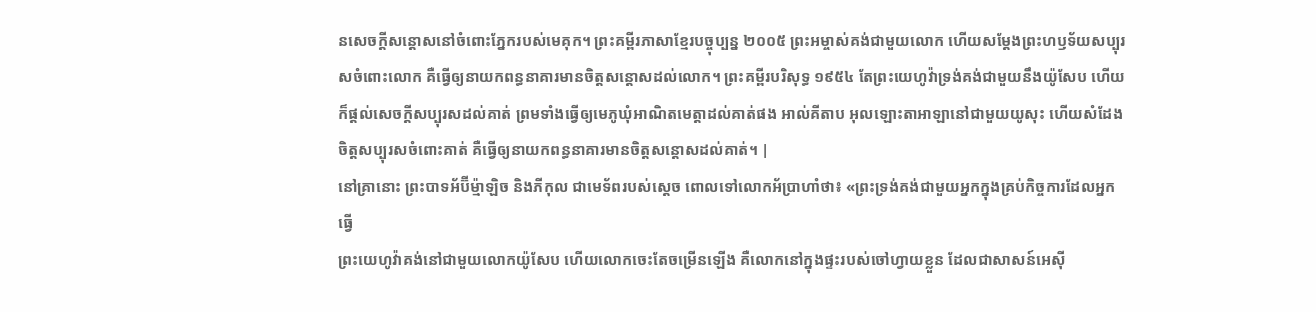នសេចក្ដីសន្ដោសនៅចំពោះភ្នែករបស់មេគុក។ ព្រះគម្ពីរភាសាខ្មែរបច្ចុប្បន្ន ២០០៥ ព្រះអម្ចាស់គង់ជាមួយលោក ហើយសម្តែងព្រះហឫទ័យសប្បុរសចំពោះលោក គឺធ្វើឲ្យនាយកពន្ធនាគារមានចិត្តសន្តោសដល់លោក។ ព្រះគម្ពីរបរិសុទ្ធ ១៩៥៤ តែព្រះយេហូវ៉ាទ្រង់គង់ជាមួយនឹងយ៉ូសែប ហើយក៏ផ្តល់សេចក្ដីសប្បុរសដល់គាត់ ព្រមទាំងធ្វើឲ្យមេភូឃុំអាណិតមេត្តាដល់គាត់ផង អាល់គីតាប អុលឡោះតាអាឡានៅជាមួយយូសុះ ហើយសំដែងចិត្តសប្បុរសចំពោះគាត់ គឺធ្វើឲ្យនាយកពន្ធនាគារមានចិត្តសន្តោសដល់គាត់។ |
នៅគ្រានោះ ព្រះបាទអ័ប៊ីម៉្មាឡិច និងភីកុល ជាមេទ័ពរបស់ស្ដេច ពោលទៅលោកអ័ប្រាហាំថា៖ «ព្រះទ្រង់គង់ជាមួយអ្នកក្នុងគ្រប់កិច្ចការដែលអ្នកធ្វើ
ព្រះយេហូវ៉ាគង់នៅជាមួយលោកយ៉ូសែប ហើយលោកចេះតែចម្រើនឡើង គឺលោកនៅក្នុងផ្ទះរបស់ចៅហ្វាយខ្លួន ដែលជាសាសន៍អេស៊ី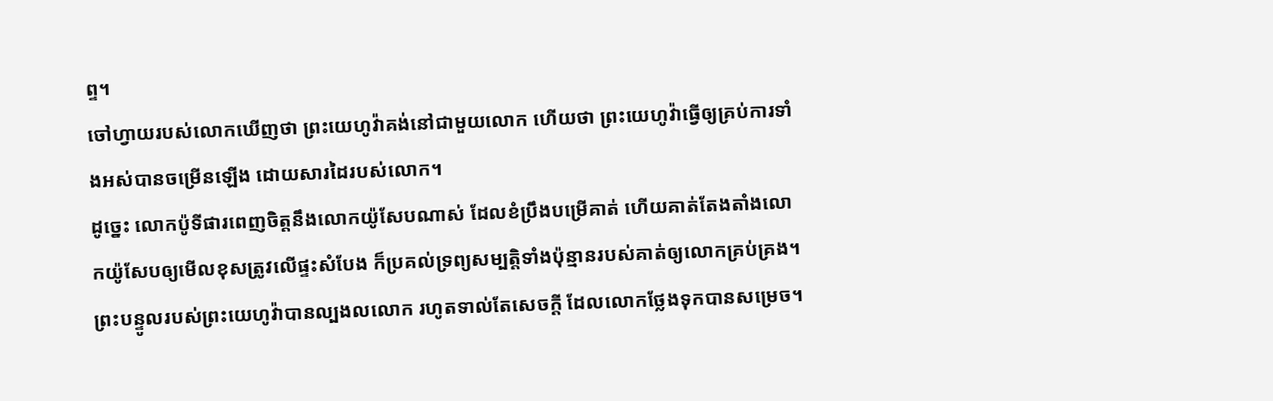ព្ទ។
ចៅហ្វាយរបស់លោកឃើញថា ព្រះយេហូវ៉ាគង់នៅជាមួយលោក ហើយថា ព្រះយេហូវ៉ាធ្វើឲ្យគ្រប់ការទាំងអស់បានចម្រើនឡើង ដោយសារដៃរបស់លោក។
ដូច្នេះ លោកប៉ូទីផារពេញចិត្តនឹងលោកយ៉ូសែបណាស់ ដែលខំប្រឹងបម្រើគាត់ ហើយគាត់តែងតាំងលោកយ៉ូសែបឲ្យមើលខុសត្រូវលើផ្ទះសំបែង ក៏ប្រគល់ទ្រព្យសម្បត្តិទាំងប៉ុន្មានរបស់គាត់ឲ្យលោកគ្រប់គ្រង។
ព្រះបន្ទូលរបស់ព្រះយេហូវ៉ាបានល្បងលលោក រហូតទាល់តែសេចក្ដី ដែលលោកថ្លែងទុកបានសម្រេច។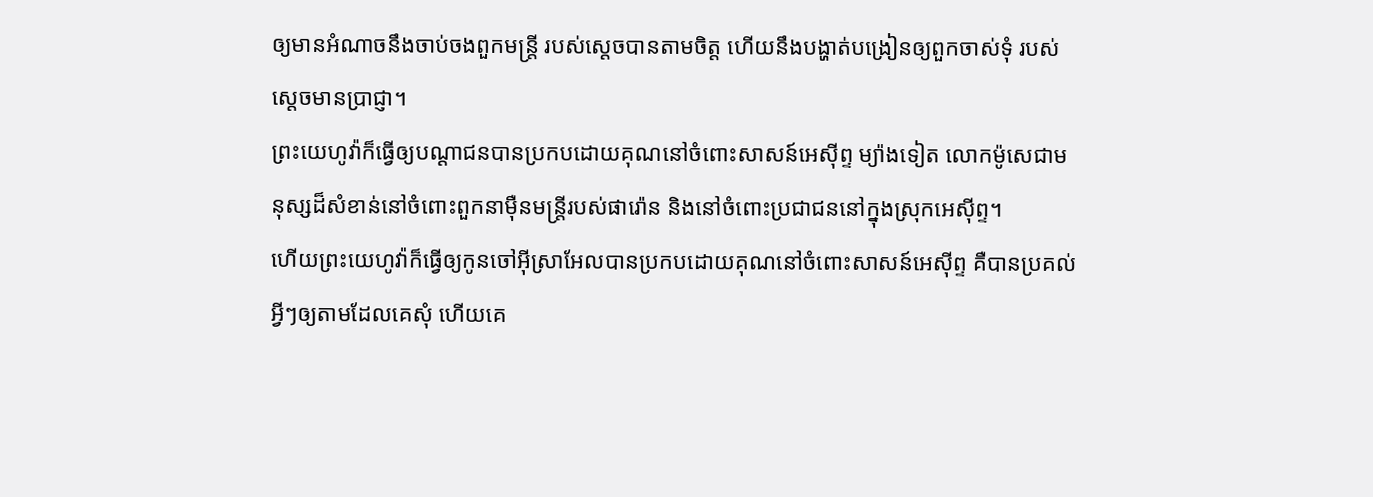ឲ្យមានអំណាចនឹងចាប់ចងពួកមន្ត្រី របស់ស្តេចបានតាមចិត្ត ហើយនឹងបង្ហាត់បង្រៀនឲ្យពួកចាស់ទុំ របស់ស្តេចមានប្រាជ្ញា។
ព្រះយេហូវ៉ាក៏ធ្វើឲ្យបណ្ដាជនបានប្រកបដោយគុណនៅចំពោះសាសន៍អេស៊ីព្ទ ម្យ៉ាងទៀត លោកម៉ូសេជាមនុស្សដ៏សំខាន់នៅចំពោះពួកនាម៉ឺនមន្ត្រីរបស់ផារ៉ោន និងនៅចំពោះប្រជាជននៅក្នុងស្រុកអេស៊ីព្ទ។
ហើយព្រះយេហូវ៉ាក៏ធ្វើឲ្យកូនចៅអ៊ីស្រាអែលបានប្រកបដោយគុណនៅចំពោះសាសន៍អេស៊ីព្ទ គឺបានប្រគល់អ្វីៗឲ្យតាមដែលគេសុំ ហើយគេ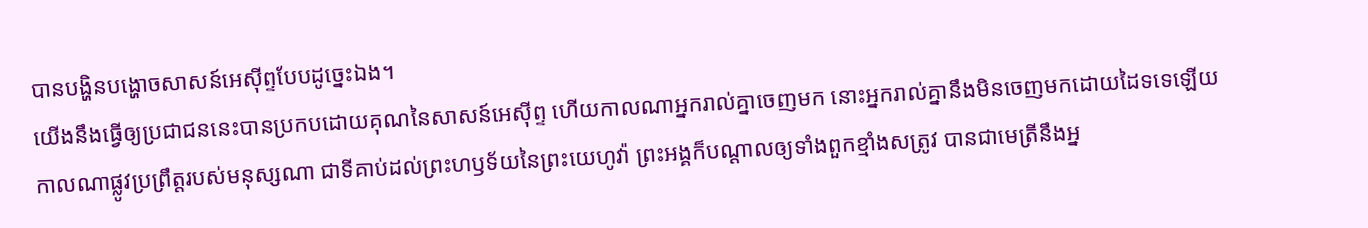បានបង្ហិនបង្ហោចសាសន៍អេស៊ីព្ទបែបដូច្នេះឯង។
យើងនឹងធ្វើឲ្យប្រជាជននេះបានប្រកបដោយគុណនៃសាសន៍អេស៊ីព្ទ ហើយកាលណាអ្នករាល់គ្នាចេញមក នោះអ្នករាល់គ្នានឹងមិនចេញមកដោយដៃទទេឡើយ
កាលណាផ្លូវប្រព្រឹត្តរបស់មនុស្សណា ជាទីគាប់ដល់ព្រះហឫទ័យនៃព្រះយេហូវ៉ា ព្រះអង្គក៏បណ្ដាលឲ្យទាំងពួកខ្មាំងសត្រូវ បានជាមេត្រីនឹងអ្ន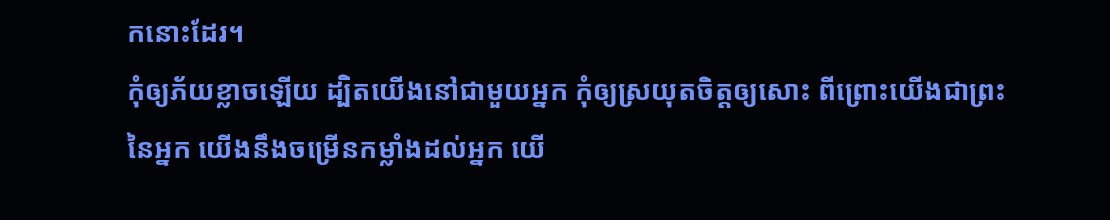កនោះដែរ។
កុំឲ្យភ័យខ្លាចឡើយ ដ្បិតយើងនៅជាមួយអ្នក កុំឲ្យស្រយុតចិត្តឲ្យសោះ ពីព្រោះយើងជាព្រះនៃអ្នក យើងនឹងចម្រើនកម្លាំងដល់អ្នក យើ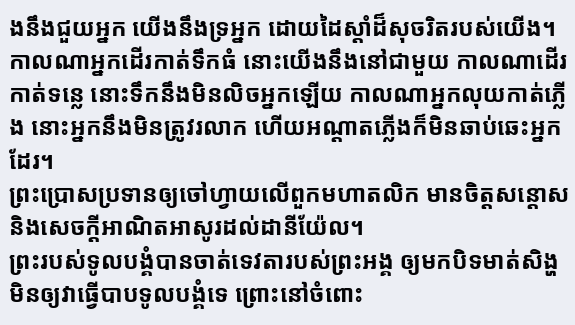ងនឹងជួយអ្នក យើងនឹងទ្រអ្នក ដោយដៃស្តាំដ៏សុចរិតរបស់យើង។
កាលណាអ្នកដើរកាត់ទឹកធំ នោះយើងនឹងនៅជាមួយ កាលណាដើរកាត់ទន្លេ នោះទឹកនឹងមិនលិចអ្នកឡើយ កាលណាអ្នកលុយកាត់ភ្លើង នោះអ្នកនឹងមិនត្រូវរលាក ហើយអណ្ដាតភ្លើងក៏មិនឆាប់ឆេះអ្នកដែរ។
ព្រះប្រោសប្រទានឲ្យចៅហ្វាយលើពួកមហាតលិក មានចិត្តសន្ដោស និងសេចក្ដីអាណិតអាសូរដល់ដានីយ៉ែល។
ព្រះរបស់ទូលបង្គំបានចាត់ទេវតារបស់ព្រះអង្គ ឲ្យមកបិទមាត់សិង្ហ មិនឲ្យវាធ្វើបាបទូលបង្គំទេ ព្រោះនៅចំពោះ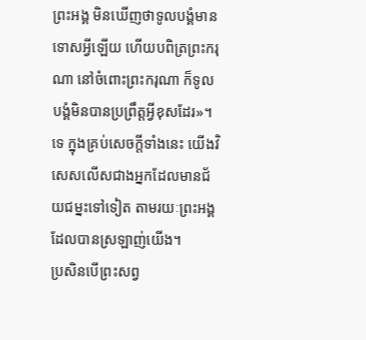ព្រះអង្គ មិនឃើញថាទូលបង្គំមានទោសអ្វីឡើយ ហើយបពិត្រព្រះករុណា នៅចំពោះព្រះករុណា ក៏ទូលបង្គំមិនបានប្រព្រឹត្តអ្វីខុសដែរ»។
ទេ ក្នុងគ្រប់សេចក្តីទាំងនេះ យើងវិសេសលើសជាងអ្នកដែលមានជ័យជម្នះទៅទៀត តាមរយៈព្រះអង្គដែលបានស្រឡាញ់យើង។
ប្រសិនបើព្រះសព្វ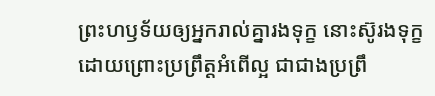ព្រះហឫទ័យឲ្យអ្នករាល់គ្នារងទុក្ខ នោះស៊ូរងទុក្ខដោយព្រោះប្រព្រឹត្តអំពើល្អ ជាជាងប្រព្រឹ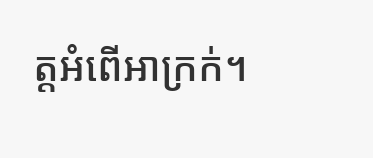ត្តអំពើអាក្រក់។